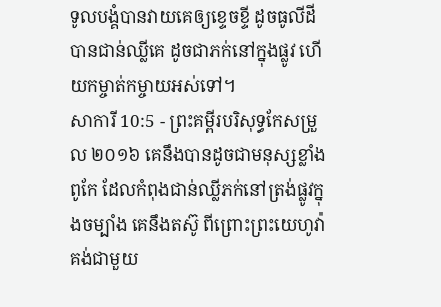ទូលបង្គំបានវាយគេឲ្យខ្ទេចខ្ទី ដូចធូលីដីបានជាន់ឈ្លីគេ ដូចជាភក់នៅក្នុងផ្លូវ ហើយកម្ចាត់កម្ចាយអស់ទៅ។
សាការី 10:5 - ព្រះគម្ពីរបរិសុទ្ធកែសម្រួល ២០១៦ គេនឹងបានដូចជាមនុស្សខ្លាំងពូកែ ដែលកំពុងជាន់ឈ្លីភក់នៅត្រង់ផ្លូវក្នុងចម្បាំង គេនឹងតស៊ូ ពីព្រោះព្រះយេហូវ៉ាគង់ជាមួយ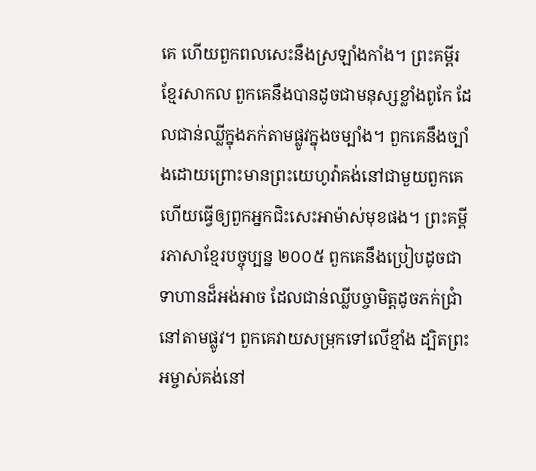គេ ហើយពួកពលសេះនឹងស្រឡាំងកាំង។ ព្រះគម្ពីរខ្មែរសាកល ពួកគេនឹងបានដូចជាមនុស្សខ្លាំងពូកែ ដែលជាន់ឈ្លីក្នុងភក់តាមផ្លូវក្នុងចម្បាំង។ ពួកគេនឹងច្បាំងដោយព្រោះមានព្រះយេហូវ៉ាគង់នៅជាមួយពួកគេ ហើយធ្វើឲ្យពួកអ្នកជិះសេះអាម៉ាស់មុខផង។ ព្រះគម្ពីរភាសាខ្មែរបច្ចុប្បន្ន ២០០៥ ពួកគេនឹងប្រៀបដូចជាទាហានដ៏អង់អាច ដែលជាន់ឈ្លីបច្ចាមិត្តដូចភក់ជ្រាំនៅតាមផ្លូវ។ ពួកគេវាយសម្រុកទៅលើខ្មាំង ដ្បិតព្រះអម្ចាស់គង់នៅ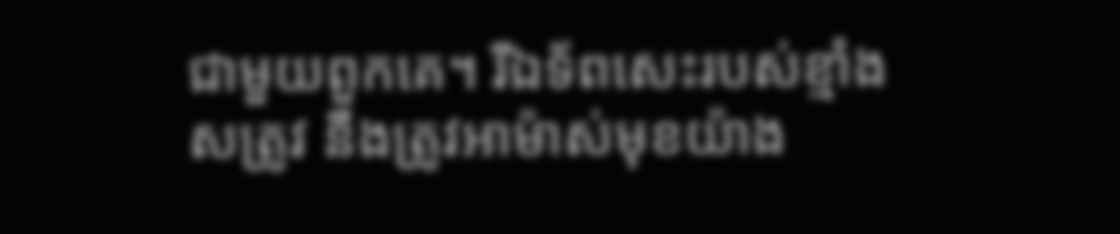ជាមួយពួកគេ។ រីឯទ័ពសេះរបស់ខ្មាំងសត្រូវ នឹងត្រូវអាម៉ាស់មុខយ៉ាង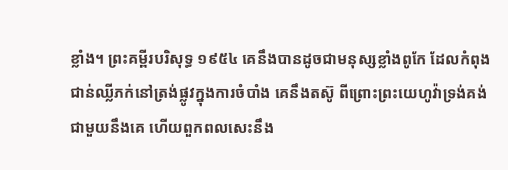ខ្លាំង។ ព្រះគម្ពីរបរិសុទ្ធ ១៩៥៤ គេនឹងបានដូចជាមនុស្សខ្លាំងពូកែ ដែលកំពុងជាន់ឈ្លីភក់នៅត្រង់ផ្លូវក្នុងការចំបាំង គេនឹងតស៊ូ ពីព្រោះព្រះយេហូវ៉ាទ្រង់គង់ជាមួយនឹងគេ ហើយពួកពលសេះនឹង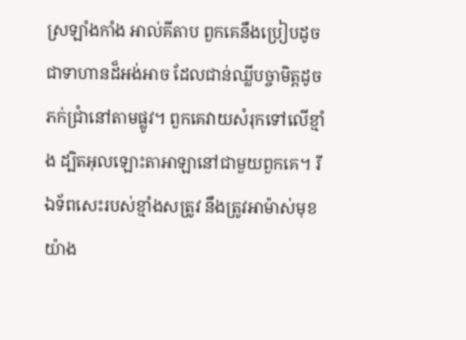ស្រឡាំងកាំង អាល់គីតាប ពួកគេនឹងប្រៀបដូចជាទាហានដ៏អង់អាច ដែលជាន់ឈ្លីបច្ចាមិត្តដូចភក់ជ្រាំនៅតាមផ្លូវ។ ពួកគេវាយសំរុកទៅលើខ្មាំង ដ្បិតអុលឡោះតាអាឡានៅជាមួយពួកគេ។ រីឯទ័ពសេះរបស់ខ្មាំងសត្រូវ នឹងត្រូវអាម៉ាស់មុខយ៉ាង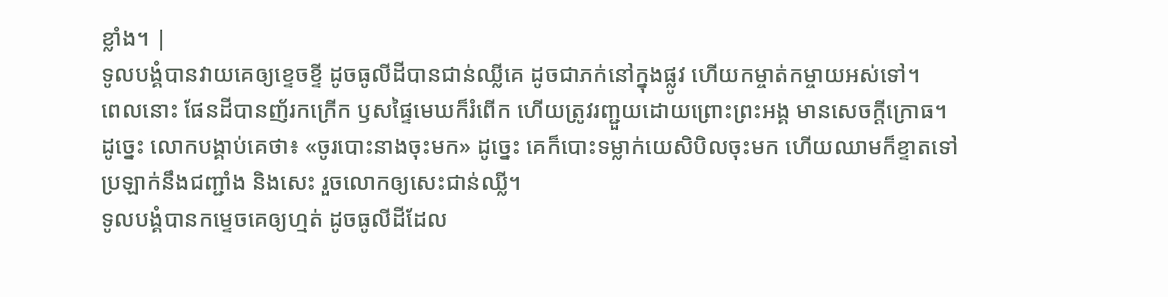ខ្លាំង។ |
ទូលបង្គំបានវាយគេឲ្យខ្ទេចខ្ទី ដូចធូលីដីបានជាន់ឈ្លីគេ ដូចជាភក់នៅក្នុងផ្លូវ ហើយកម្ចាត់កម្ចាយអស់ទៅ។
ពេលនោះ ផែនដីបានញ័រកក្រើក ឫសផ្ទៃមេឃក៏រំពើក ហើយត្រូវរញ្ជួយដោយព្រោះព្រះអង្គ មានសេចក្ដីក្រោធ។
ដូច្នេះ លោកបង្គាប់គេថា៖ «ចូរបោះនាងចុះមក» ដូច្នេះ គេក៏បោះទម្លាក់យេសិបិលចុះមក ហើយឈាមក៏ខ្ទាតទៅប្រឡាក់នឹងជញ្ជាំង និងសេះ រួចលោកឲ្យសេះជាន់ឈ្លី។
ទូលបង្គំបានកម្ទេចគេឲ្យហ្មត់ ដូចធូលីដីដែល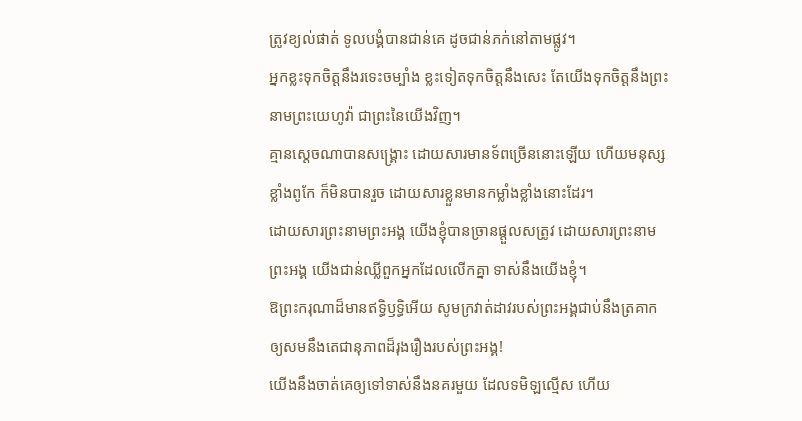ត្រូវខ្យល់ផាត់ ទូលបង្គំបានជាន់គេ ដូចជាន់ភក់នៅតាមផ្លូវ។
អ្នកខ្លះទុកចិត្តនឹងរទេះចម្បាំង ខ្លះទៀតទុកចិត្តនឹងសេះ តែយើងទុកចិត្តនឹងព្រះនាមព្រះយេហូវ៉ា ជាព្រះនៃយើងវិញ។
គ្មានស្តេចណាបានសង្គ្រោះ ដោយសារមានទ័ពច្រើននោះឡើយ ហើយមនុស្សខ្លាំងពូកែ ក៏មិនបានរួច ដោយសារខ្លួនមានកម្លាំងខ្លាំងនោះដែរ។
ដោយសារព្រះនាមព្រះអង្គ យើងខ្ញុំបានច្រានផ្ដួលសត្រូវ ដោយសារព្រះនាមព្រះអង្គ យើងជាន់ឈ្លីពួកអ្នកដែលលើកគ្នា ទាស់នឹងយើងខ្ញុំ។
ឱព្រះករុណាដ៏មានឥទ្ធិឫទ្ធិអើយ សូមក្រវាត់ដាវរបស់ព្រះអង្គជាប់នឹងត្រគាក ឲ្យសមនឹងតេជានុភាពដ៏រុងរឿងរបស់ព្រះអង្គ!
យើងនឹងចាត់គេឲ្យទៅទាស់នឹងនគរមួយ ដែលទមិឡល្មើស ហើយ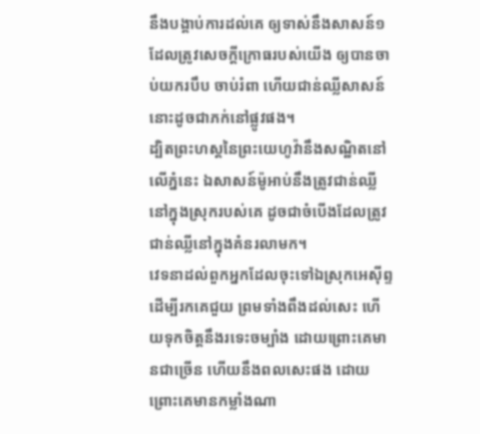នឹងបង្គាប់ការដល់គេ ឲ្យទាស់នឹងសាសន៍១ ដែលត្រូវសេចក្ដីក្រោធរបស់យើង ឲ្យបានចាប់យករបឹប ចាប់រំពា ហើយជាន់ឈ្លីសាសន៍នោះដូចជាភក់នៅផ្លូវផង។
ដ្បិតព្រះហស្តនៃព្រះយេហូវ៉ានឹងសណ្ឋិតនៅលើភ្នំនេះ ឯសាសន៍ម៉ូអាប់នឹងត្រូវជាន់ឈ្លីនៅក្នុងស្រុករបស់គេ ដូចជាចំបើងដែលត្រូវជាន់ឈ្លីនៅក្នុងគំនរលាមក។
វេទនាដល់ពួកអ្នកដែលចុះទៅឯស្រុកអេស៊ីព្ទ ដើម្បីរកគេជួយ ព្រមទាំងពឹងដល់សេះ ហើយទុកចិត្តនឹងរទេះចម្បាំង ដោយព្រោះគេមានជាច្រើន ហើយនឹងពលសេះផង ដោយព្រោះគេមានកម្លាំងណា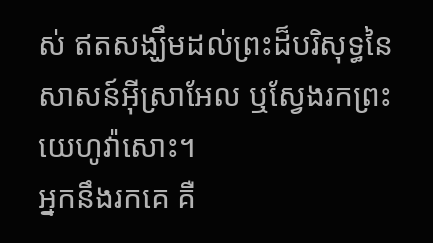ស់ ឥតសង្ឃឹមដល់ព្រះដ៏បរិសុទ្ធនៃសាសន៍អ៊ីស្រាអែល ឬស្វែងរកព្រះយេហូវ៉ាសោះ។
អ្នកនឹងរកគេ គឺ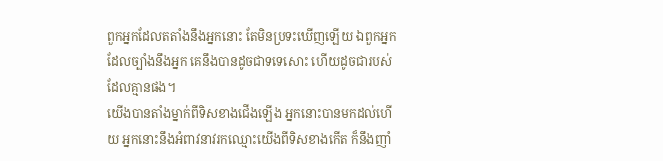ពួកអ្នកដែលតតាំងនឹងអ្នកនោះ តែមិនប្រទះឃើញឡើយ ឯពួកអ្នកដែលច្បាំងនឹងអ្នក គេនឹងបានដូចជាទទេសោះ ហើយដូចជារបស់ដែលគ្មានផង។
យើងបានតាំងម្នាក់ពីទិសខាងជើងឡើង អ្នកនោះបានមកដល់ហើយ អ្នកនោះនឹងអំពាវនាវរកឈ្មោះយើងពីទិសខាងកើត ក៏នឹងញាំ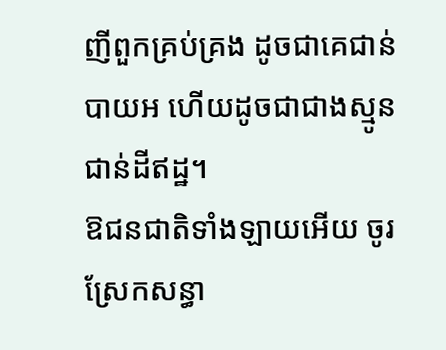ញីពួកគ្រប់គ្រង ដូចជាគេជាន់បាយអ ហើយដូចជាជាងស្មូនជាន់ដីឥដ្ឋ។
ឱជនជាតិទាំងឡាយអើយ ចូរស្រែកសន្ធា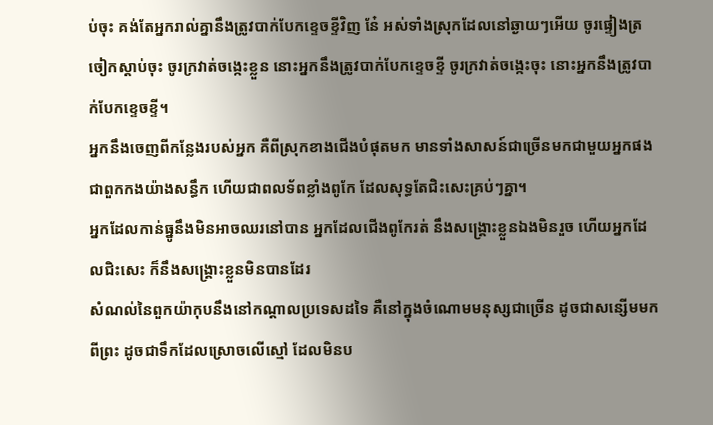ប់ចុះ គង់តែអ្នករាល់គ្នានឹងត្រូវបាក់បែកខ្ទេចខ្ទីវិញ នែ៎ អស់ទាំងស្រុកដែលនៅឆ្ងាយៗអើយ ចូរផ្ទៀងត្រចៀកស្តាប់ចុះ ចូរក្រវាត់ចង្កេះខ្លួន នោះអ្នកនឹងត្រូវបាក់បែកខ្ទេចខ្ទី ចូរក្រវាត់ចង្កេះចុះ នោះអ្នកនឹងត្រូវបាក់បែកខ្ទេចខ្ទី។
អ្នកនឹងចេញពីកន្លែងរបស់អ្នក គឺពីស្រុកខាងជើងបំផុតមក មានទាំងសាសន៍ជាច្រើនមកជាមួយអ្នកផង ជាពួកកងយ៉ាងសន្ធឹក ហើយជាពលទ័ពខ្លាំងពូកែ ដែលសុទ្ធតែជិះសេះគ្រប់ៗគ្នា។
អ្នកដែលកាន់ធ្នូនឹងមិនអាចឈរនៅបាន អ្នកដែលជើងពូកែរត់ នឹងសង្គ្រោះខ្លួនឯងមិនរួច ហើយអ្នកដែលជិះសេះ ក៏នឹងសង្គ្រោះខ្លួនមិនបានដែរ
សំណល់នៃពួកយ៉ាកុបនឹងនៅកណ្ដាលប្រទេសដទៃ គឺនៅក្នុងចំណោមមនុស្សជាច្រើន ដូចជាសន្សើមមកពីព្រះ ដូចជាទឹកដែលស្រោចលើស្មៅ ដែលមិនប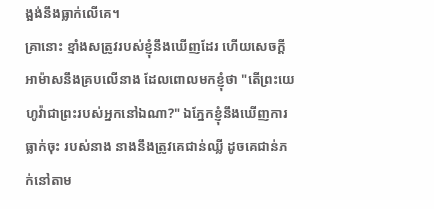ង្អង់នឹងធ្លាក់លើគេ។
គ្រានោះ ខ្មាំងសត្រូវរបស់ខ្ញុំនឹងឃើញដែរ ហើយសេចក្ដីអាម៉ាសនឹងគ្របលើនាង ដែលពោលមកខ្ញុំថា "តើព្រះយេហូវ៉ាជាព្រះរបស់អ្នកនៅឯណា?" ឯភ្នែកខ្ញុំនឹងឃើញការធ្លាក់ចុះ របស់នាង នាងនឹងត្រូវគេជាន់ឈ្លី ដូចគេជាន់ភក់នៅតាម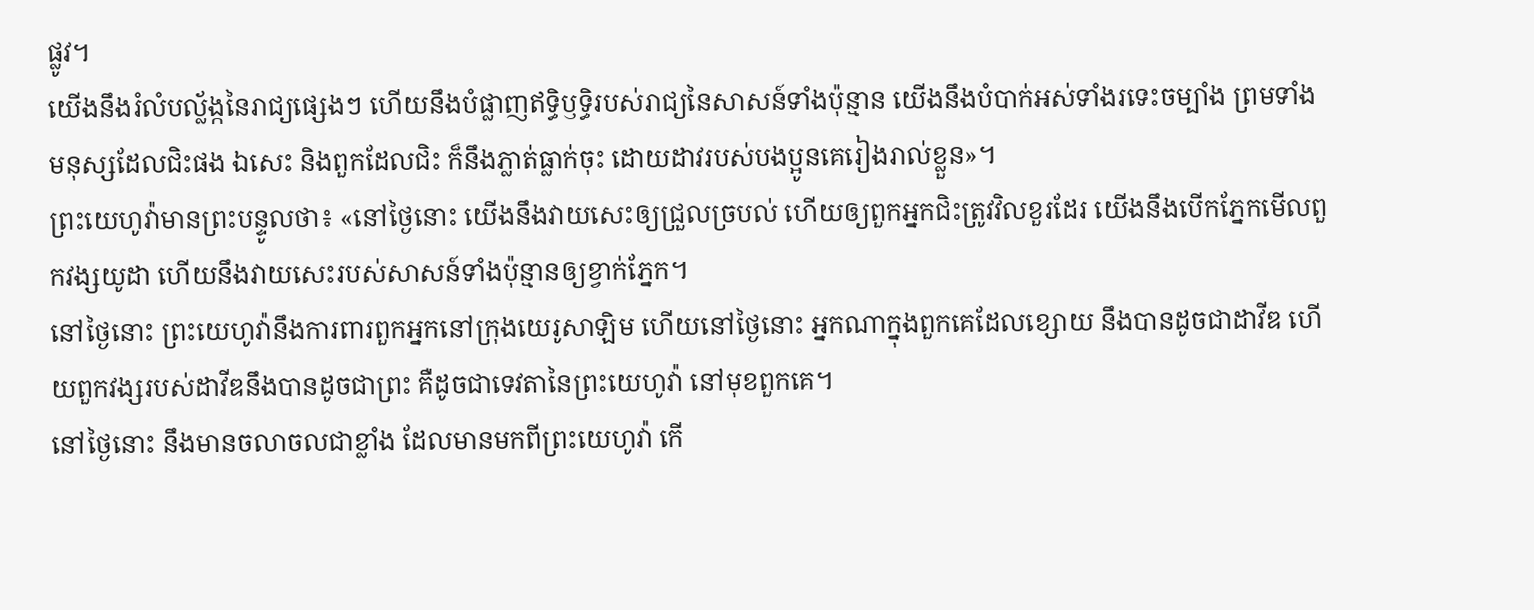ផ្លូវ។
យើងនឹងរំលំបល្ល័ង្កនៃរាជ្យផ្សេងៗ ហើយនឹងបំផ្លាញឥទ្ធិឫទ្ធិរបស់រាជ្យនៃសាសន៍ទាំងប៉ុន្មាន យើងនឹងបំបាក់អស់ទាំងរទេះចម្បាំង ព្រមទាំងមនុស្សដែលជិះផង ឯសេះ និងពួកដែលជិះ ក៏នឹងភ្លាត់ធ្លាក់ចុះ ដោយដាវរបស់បងប្អូនគេរៀងរាល់ខ្លួន»។
ព្រះយេហូវ៉ាមានព្រះបន្ទូលថា៖ «នៅថ្ងៃនោះ យើងនឹងវាយសេះឲ្យជ្រួលច្របល់ ហើយឲ្យពួកអ្នកជិះត្រូវវិលខួរដែរ យើងនឹងបើកភ្នែកមើលពួកវង្សយូដា ហើយនឹងវាយសេះរបស់សាសន៍ទាំងប៉ុន្មានឲ្យខ្វាក់ភ្នែក។
នៅថ្ងៃនោះ ព្រះយេហូវ៉ានឹងការពារពួកអ្នកនៅក្រុងយេរូសាឡិម ហើយនៅថ្ងៃនោះ អ្នកណាក្នុងពួកគេដែលខ្សោយ នឹងបានដូចជាដាវីឌ ហើយពួកវង្សរបស់ដាវីឌនឹងបានដូចជាព្រះ គឺដូចជាទេវតានៃព្រះយេហូវ៉ា នៅមុខពួកគេ។
នៅថ្ងៃនោះ នឹងមានចលាចលជាខ្លាំង ដែលមានមកពីព្រះយេហូវ៉ា កើ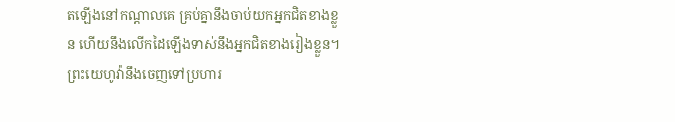តឡើងនៅកណ្ដាលគេ គ្រប់គ្នានឹងចាប់យកអ្នកជិតខាងខ្លួន ហើយនឹងលើកដៃឡើងទាស់នឹងអ្នកជិតខាងរៀងខ្លួន។
ព្រះយេហូវ៉ានឹងចេញទៅប្រហារ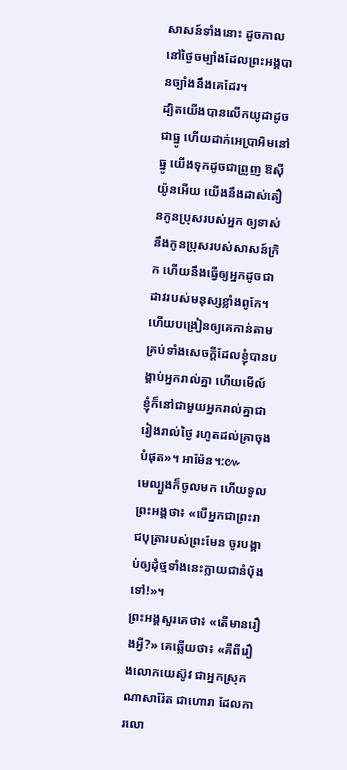សាសន៍ទាំងនោះ ដូចកាលនៅថ្ងៃចម្បាំងដែលព្រះអង្គបានច្បាំងនឹងគេដែរ។
ដ្បិតយើងបានលើកយូដាដូចជាធ្នូ ហើយដាក់អេប្រាអិមនៅធ្នូ យើងទុកដូចជាព្រួញ ឱស៊ីយ៉ូនអើយ យើងនឹងដាស់តឿនកូនប្រុសរបស់អ្នក ឲ្យទាស់នឹងកូនប្រុសរបស់សាសន៍ក្រិក ហើយនឹងធ្វើឲ្យអ្នកដូចជាដាវរបស់មនុស្សខ្លាំងពូកែ។
ហើយបង្រៀនឲ្យគេកាន់តាមគ្រប់ទាំងសេចក្តីដែលខ្ញុំបានបង្គាប់អ្នករាល់គ្នា ហើយមើល៍ ខ្ញុំក៏នៅជាមួយអ្នករាល់គ្នាជារៀងរាល់ថ្ងៃ រហូតដល់គ្រាចុងបំផុត»។ អាម៉ែន។:៚
មេល្បួងក៏ចូលមក ហើយទូលព្រះអង្គថា៖ «បើអ្នកជាព្រះរាជបុត្រារបស់ព្រះមែន ចូរបង្គាប់ឲ្យដុំថ្មទាំងនេះក្លាយជានំបុ័ងទៅ!»។
ព្រះអង្គសួរគេថា៖ «តើមានរឿងអ្វី?» គេឆ្លើយថា៖ «គឺពីរឿងលោកយេស៊ូវ ជាអ្នកស្រុកណាសារ៉ែត ជាហោរា ដែលការលោ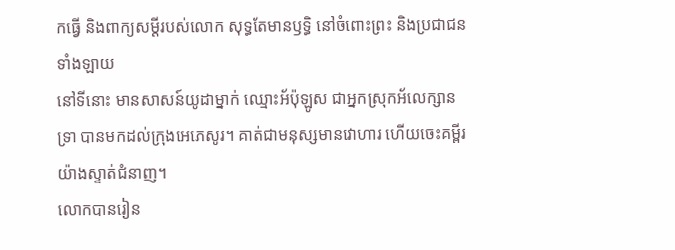កធ្វើ និងពាក្យសម្ដីរបស់លោក សុទ្ធតែមានឫទ្ធិ នៅចំពោះព្រះ និងប្រជាជនទាំងឡាយ
នៅទីនោះ មានសាសន៍យូដាម្នាក់ ឈ្មោះអ័ប៉ុឡូស ជាអ្នកស្រុកអ័លេក្សានទ្រា បានមកដល់ក្រុងអេភេសូរ។ គាត់ជាមនុស្សមានវោហារ ហើយចេះគម្ពីរយ៉ាងស្ទាត់ជំនាញ។
លោកបានរៀន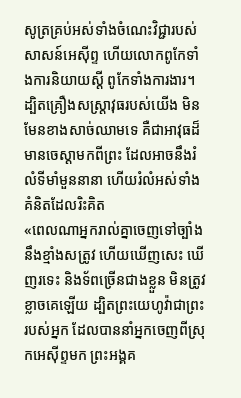សូត្រគ្រប់អស់ទាំងចំណេះវិជ្ជារបស់សាសន៍អេស៊ីព្ទ ហើយលោកពូកែទាំងការនិយាយស្ដី ពូកែទាំងការងារ។
ដ្បិតគ្រឿងសស្ត្រាវុធរបស់យើង មិនមែនខាងសាច់ឈាមទេ គឺជាអាវុធដ៏មានចេស្ដាមកពីព្រះ ដែលអាចនឹងរំលំទីមាំមួននានា ហើយរំលំអស់ទាំងគំនិតដែលរិះគិត
«ពេលណាអ្នករាល់គ្នាចេញទៅច្បាំងនឹងខ្មាំងសត្រូវ ហើយឃើញសេះ ឃើញរទេះ និងទ័ពច្រើនជាងខ្លួន មិនត្រូវខ្លាចគេឡើយ ដ្បិតព្រះយេហូវ៉ាជាព្រះរបស់អ្នក ដែលបាននាំអ្នកចេញពីស្រុកអេស៊ីព្ទមក ព្រះអង្គគ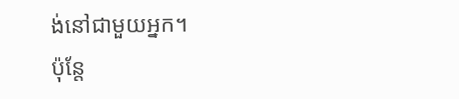ង់នៅជាមួយអ្នក។
ប៉ុន្តែ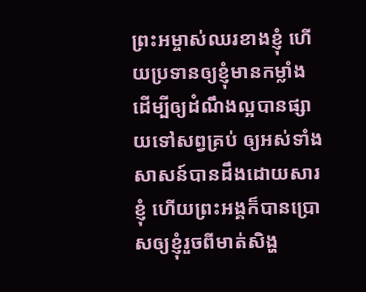ព្រះអម្ចាស់ឈរខាងខ្ញុំ ហើយប្រទានឲ្យខ្ញុំមានកម្លាំង ដើម្បីឲ្យដំណឹងល្អបានផ្សាយទៅសព្វគ្រប់ ឲ្យអស់ទាំងសាសន៍បានដឹងដោយសារខ្ញុំ ហើយព្រះអង្គក៏បានប្រោសឲ្យខ្ញុំរួចពីមាត់សិង្ហ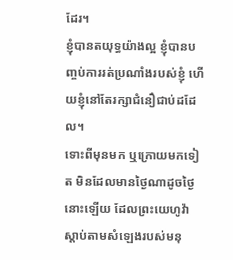ដែរ។
ខ្ញុំបានតយុទ្ធយ៉ាងល្អ ខ្ញុំបានបញ្ចប់ការរត់ប្រណាំងរបស់ខ្ញុំ ហើយខ្ញុំនៅតែរក្សាជំនឿជាប់ដដែល។
ទោះពីមុនមក ឬក្រោយមកទៀត មិនដែលមានថ្ងៃណាដូចថ្ងៃនោះឡើយ ដែលព្រះយេហូវ៉ាស្តាប់តាមសំឡេងរបស់មនុ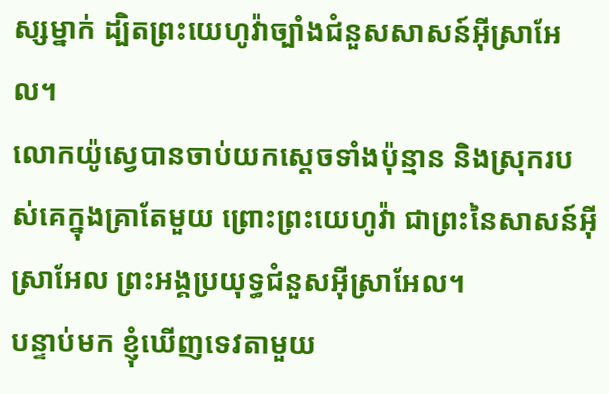ស្សម្នាក់ ដ្បិតព្រះយេហូវ៉ាច្បាំងជំនួសសាសន៍អ៊ីស្រាអែល។
លោកយ៉ូស្វេបានចាប់យកស្តេចទាំងប៉ុន្មាន និងស្រុករបស់គេក្នុងគ្រាតែមួយ ព្រោះព្រះយេហូវ៉ា ជាព្រះនៃសាសន៍អ៊ីស្រាអែល ព្រះអង្គប្រយុទ្ធជំនួសអ៊ីស្រាអែល។
បន្ទាប់មក ខ្ញុំឃើញទេវតាមួយ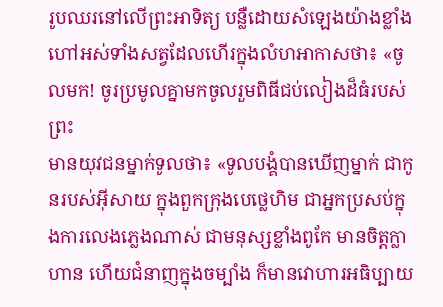រូបឈរនៅលើព្រះអាទិត្យ បន្លឺដោយសំឡេងយ៉ាងខ្លាំង ហៅអស់ទាំងសត្វដែលហើរក្នុងលំហអាកាសថា៖ «ចូលមក! ចូរប្រមូលគ្នាមកចូលរួមពិធីជប់លៀងដ៏ធំរបស់ព្រះ
មានយុវជនម្នាក់ទូលថា៖ «ទូលបង្គំបានឃើញម្នាក់ ជាកូនរបស់អ៊ីសាយ ក្នុងពួកក្រុងបេថ្លេហិម ជាអ្នកប្រសប់ក្នុងការលេងភ្លេងណាស់ ជាមនុស្សខ្លាំងពូកែ មានចិត្តក្លាហាន ហើយជំនាញក្នុងចម្បាំង ក៏មានវោហារអធិប្បាយ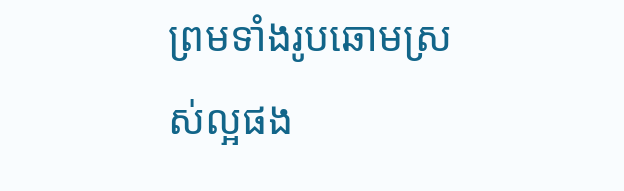ព្រមទាំងរូបឆោមស្រស់ល្អផង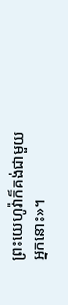ព្រះយេហូវ៉ាក៏គង់ជាមួយអ្នកនោះ»។